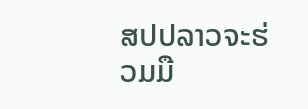ສປປລາວຈະຮ່ວມມື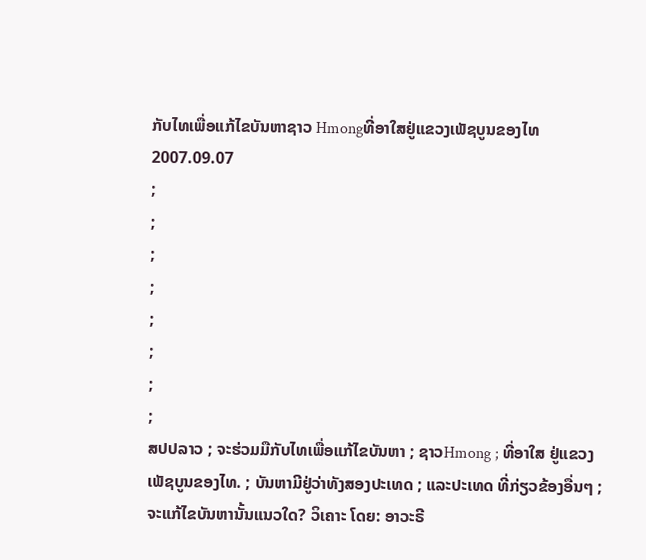ກັບໄທເພື່ອແກ້ໄຂບັນຫາຊາວ Hmongທີ່ອາໃສຢູ່ແຂວງເພັຊບູນຂອງໄທ
2007.09.07
;
;
;
;
;
;
;
;
ສປປລາວ ; ຈະຮ່ວມມືກັບໄທເພື່ອແກ້ໄຂບັນຫາ ; ຊາວHmong ; ທີ່ອາໃສ ຢູ່ແຂວງເພັຊບູນຂອງໄທ. ; ບັນຫາມີຢູ່ວ່າທັງສອງປະເທດ ; ແລະປະເທດ ທີ່ກ່ຽວຂ້ອງອື່ນໆ ; ຈະແກ້ໄຂບັນຫານັ້ນແນວໃດ? ວິເຄາະ ໂດຍ: ອາວະຣີ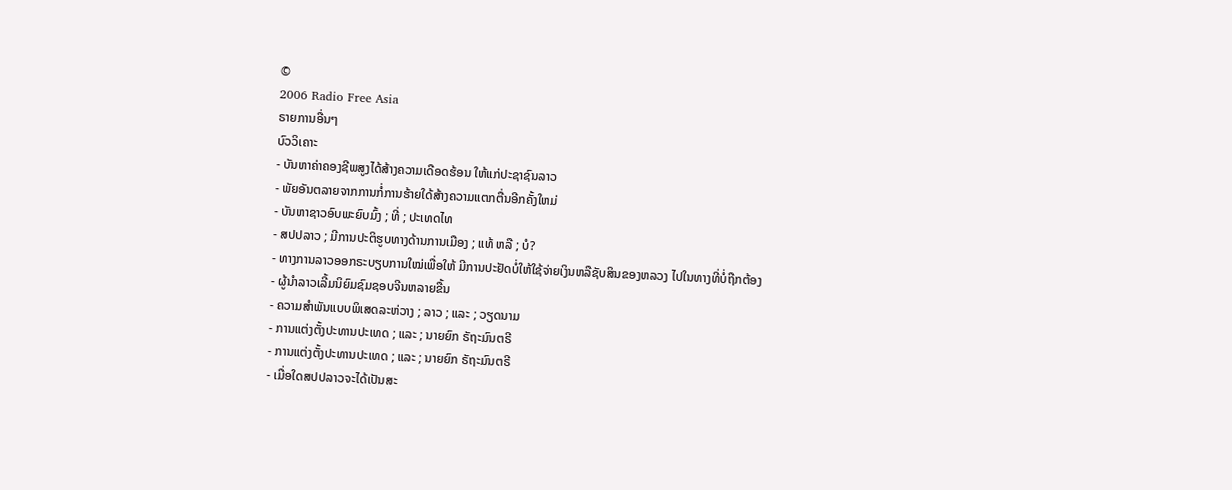©
2006 Radio Free Asia
ຣາຍການອື່ນໆ
ບົວວິເຄາະ
- ບັນຫາຄ່າຄອງຊີພສູງໄດ້ສ້າງຄວາມເດືອດຮ້ອນ ໃຫ້ແກ່ປະຊາຊົນລາວ
- ພັຍອັນຕລາຍຈາກການກໍ່ການຮ້າຍໃດ້ສ້າງຄວາມແຕກຕື່ນອີກຄັ້ງໃຫມ່
- ບັນຫາຊາວອົບພະຍົບມົ້ງ ; ທີ່ ; ປະເທດໄທ
- ສປປລາວ ; ມີການປະຕິຮູບທາງດ້ານການເມືອງ ; ແທ້ ຫລື ; ບໍ?
- ທາງການລາວອອກຣະບຽບການໃໝ່ເພື່ອໃຫ້ ມີການປະຢັດບໍ່ໃຫ້ໃຊ້ຈ່າຍເງິນຫລືຊັບສິນຂອງຫລວງ ໄປໃນທາງທີ່ບໍ່ຖືກຕ້ອງ
- ຜູ້ນຳລາວເລີ້ມນິຍົມຊົມຊອບຈີນຫລາຍຂື້ນ
- ຄວາມສຳພັນແບບພິເສດລະຫ່ວາງ ; ລາວ ; ແລະ ; ວຽດນາມ
- ການແຕ່ງຕັ້ງປະທານປະເທດ ; ແລະ ; ນາຍຍົກ ຣັຖະມົນຕຣີ
- ການແຕ່ງຕັ້ງປະທານປະເທດ ; ແລະ ; ນາຍຍົກ ຣັຖະມົນຕຣີ
- ເມື່ອໃດສປປລາວຈະໄດ້ເປັນສະ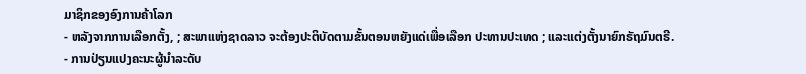ມາຊິກຂອງອົງການຄ້າໂລກ
- ຫລັງຈາກການເລືອກຕັ້ງ, ; ສະພາແຫ່ງຊາດລາວ ຈະຕ້ອງປະຕິບັດຕາມຂັ້ນຕອນຫຍັງແດ່ເພື່ອເລືອກ ປະທານປະເທດ ; ແລະແຕ່ງຕັ້ງນາຍົກຣັຖມົນຕຣີ.
- ການປ່ຽນແປງຄະນະຜູ້ນຳລະດັບ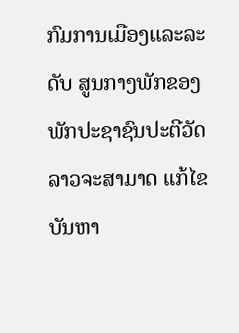ກົມການເມືອງແລະລະດັບ ສູນກາງພັກຂອງພັກປະຊາຊົນປະຕີວັດລາວຈະສາມາດ ແກ້ໄຂບັນຫາ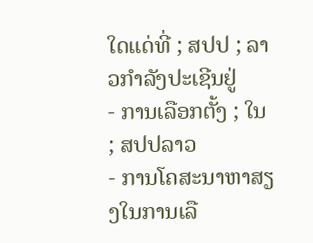ໃດແດ່ທີ່ ; ສປປ ; ລາວກຳລັງປະເຊີນຢູ່
- ການເລືອກຕັ້ງ ; ໃນ ; ສປປລາວ
- ການໂຄສະນາຫາສຽງໃນການເລື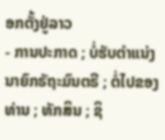ອກຕັ້ງຢູ່ລາວ
- ການປະກາດ ; ບໍ່ຮັບຕຳແນ່ງນາຍົກຣັຖະມົນຕຣີ ; ຕໍ່ໄປຂອງ ທ່ານ ; ທັກສິນ ; ຊິ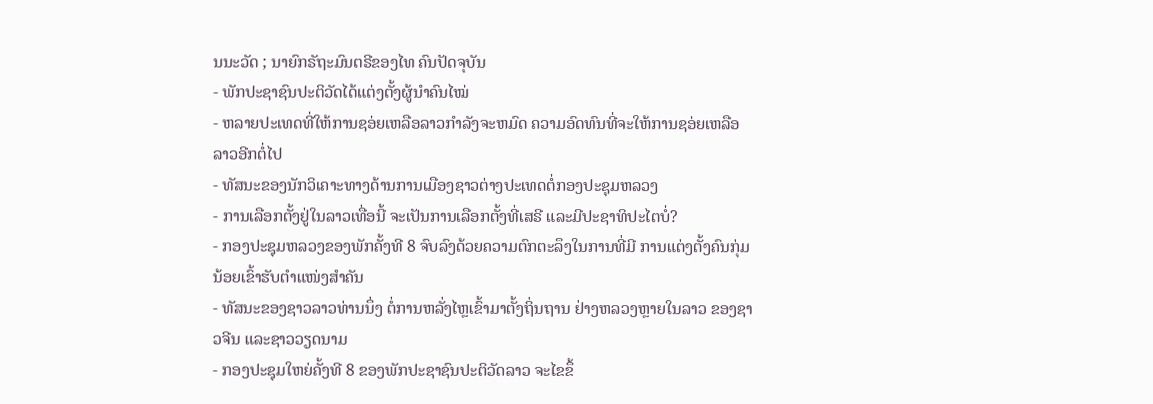ນນະວັດ ; ນາຍົກຣັຖະມົນຕຣີຂອງໄທ ຄົນປັດຈຸບັນ
- ພັກປະຊາຊົນປະຕິວັດໄດ້ແຕ່ງຕັ້ງຜູ້ນຳຄົນໄໝ່
- ຫລາຍປະເທດທີ່ໃຫ້ການຊອ່ຍເຫລືອລາວກຳລັງຈະຫມົດ ຄວາມອົດທົນທີ່ຈະໃຫ້ການຊອ່ຍເຫລືອລາວອີກຕໍ່ໄປ
- ທັສນະຂອງນັກວິເຄາະທາງດ້ານການເມືອງຊາວຕ່າງປະເທດຕໍ່ກອງປະຊຸມຫລວງ
- ການເລືອກຕັ້ງຢູ່ໃນລາວເທື່ອນີ້ ຈະເປັນການເລືອກຕັ້ງທີ່ເສຣີ ແລະມີປະຊາທິປະໄຕບໍ່?
- ກອງປະຊຸມຫລວງຂອງພັກຄັ້ງທີ 8 ຈົບລົງດ້ວຍຄວາມຕົກຕະລຶງໃນການທີ່ມີ ການແຕ່ງຕັ້ງຄົນກຸ່ມນ້ອຍເຂົ້າຮັບຕຳແໜ່ງສຳຄັນ
- ທັສນະຂອງຊາວລາວທ່ານນຶ່ງ ຕໍ່ການຫລັ່ງໄຫຼເຂົ້າມາຕັ້ງຖິ່ນຖານ ຢ່າງຫລວງຫຼາຍໃນລາວ ຂອງຊາວຈີນ ແລະຊາວວຽດນາມ
- ກອງປະຊຸມໃຫຍ່ຄັ້ງທີ 8 ຂອງພັກປະຊາຊົນປະຕິວັດລາວ ຈະໄຂຂຶ້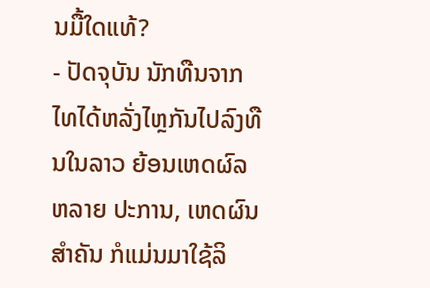ນມື້ໃດແທ້?
- ປັດຈຸບັນ ນັກທືນຈາກໄທໄດ້ຫລັ່ງໄຫຼກັນໄປລົງທືນໃນລາວ ຍ້ອນເຫດຜົລຫລາຍ ປະການ, ເຫດຜົນສຳຄັນ ກໍແມ່ນມາໃຊ້ລິ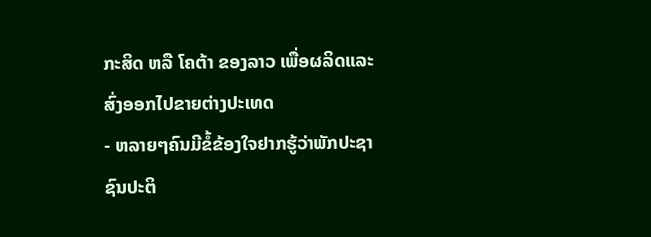ກະສິດ ຫລື ໂຄຕ້າ ຂອງລາວ ເພື່ອຜລິດແລະສົ່ງອອກໄປຂາຍຕ່າງປະເທດ
- ຫລາຍໆຄົນມີຂໍ້ຂ້ອງໃຈຢາກຮູ້ວ່າພັກປະຊາຊົນປະຕິ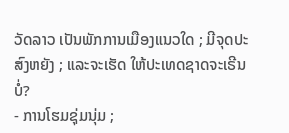ວັດລາວ ເປັນພັກການເມືອງແນວໃດ ; ມີຈຸດປະສົງຫຍັງ ; ແລະຈະເຮັດ ໃຫ້ປະເທດຊາດຈະເຣີນບໍ່?
- ການໂຮມຊຸ່ມນຸ່ມ ;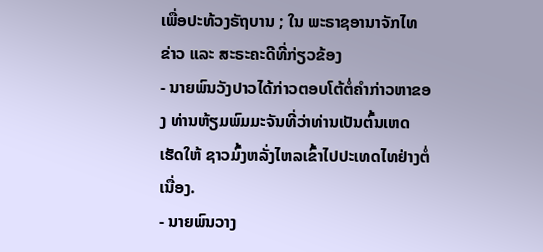ເພື່ອປະທ້ວງຣັຖບານ ; ໃນ ພະຣາຊອານາຈັກໄທ
ຂ່າວ ແລະ ສະຣະຄະດີທີ່ກ່ຽວຂ້ອງ
- ນາຍພົນວັງປາວໄດ້ກ່າວຕອບໂຕ້ຕໍ່ຄຳກ່າວຫາຂອງ ທ່ານຫ້ຽມພົມມະຈັນທີ່ວ່າທ່ານເປັນຕົ້ນເຫດເຮັດໃຫ້ ຊາວມົ້ງຫລັ່ງໄຫລເຂົ້າໄປປະເທດໄທຢ່າງຕໍ່ເນື່ອງ.
- ນາຍພົນວາງ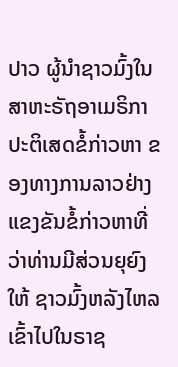ປາວ ຜູ້ນຳຊາວມົ້ງໃນສາຫະຣັຖອາເມຣິກາ ປະຕິເສດຂໍ້ກ່າວຫາ ຂອງທາງການລາວຢ່າງແຂງຂັນຂໍ້ກ່າວຫາທີ່ວ່າທ່ານມີສ່ວນຍຸຍົງໃຫ້ ຊາວມົ້ງຫລັງໄຫລເຂົ້າໄປໃນຣາຊ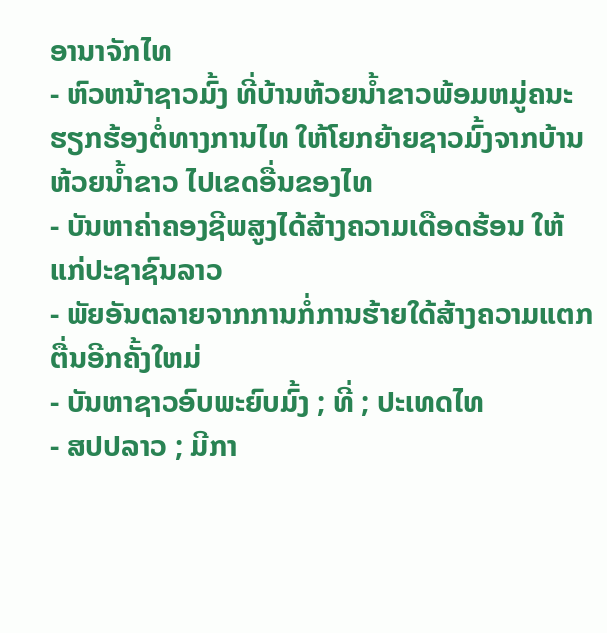ອານາຈັກໄທ
- ຫົວຫນ້າຊາວມົ້ງ ທີ່ບ້ານຫ້ວຍນ້ຳຂາວພ້ອມຫມູ່ຄນະ ຮຽກຮ້ອງຕໍ່ທາງການໄທ ໃຫ້ໂຍກຍ້າຍຊາວມົ້ງຈາກບ້ານຫ້ວຍນ້ຳຂາວ ໄປເຂດອື່ນຂອງໄທ
- ບັນຫາຄ່າຄອງຊີພສູງໄດ້ສ້າງຄວາມເດືອດຮ້ອນ ໃຫ້ແກ່ປະຊາຊົນລາວ
- ພັຍອັນຕລາຍຈາກການກໍ່ການຮ້າຍໃດ້ສ້າງຄວາມແຕກຕື່ນອີກຄັ້ງໃຫມ່
- ບັນຫາຊາວອົບພະຍົບມົ້ງ ; ທີ່ ; ປະເທດໄທ
- ສປປລາວ ; ມີກາ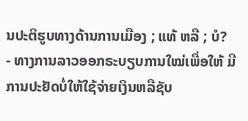ນປະຕິຮູບທາງດ້ານການເມືອງ ; ແທ້ ຫລື ; ບໍ?
- ທາງການລາວອອກຣະບຽບການໃໝ່ເພື່ອໃຫ້ ມີການປະຢັດບໍ່ໃຫ້ໃຊ້ຈ່າຍເງິນຫລືຊັບ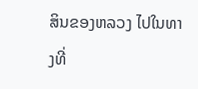ສິນຂອງຫລວງ ໄປໃນທາງທີ່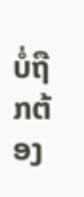ບໍ່ຖືກຕ້ອງ